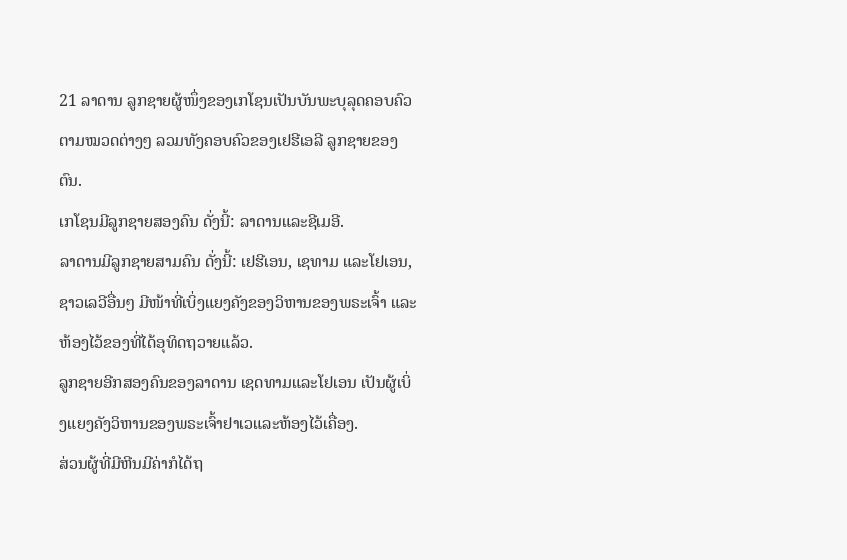21 ລາດານ ລູກຊາຍຜູ້ໜຶ່ງຂອງເກໂຊນເປັນບັນພະບຸລຸດຄອບຄົວຕາມໝວດຕ່າງໆ ລວມທັງຄອບຄົວຂອງເຢຮີເອລີ ລູກຊາຍຂອງຕົນ.
ເກໂຊນມີລູກຊາຍສອງຄົນ ດັ່ງນີ້: ລາດານແລະຊີເມອີ.
ລາດານມີລູກຊາຍສາມຄົນ ດັ່ງນີ້: ເຢຮີເອນ, ເຊທາມ ແລະໂຢເອນ,
ຊາວເລວີອື່ນໆ ມີໜ້າທີ່ເບິ່ງແຍງຄັງຂອງວິຫານຂອງພຣະເຈົ້າ ແລະຫ້ອງໄວ້ຂອງທີ່ໄດ້ອຸທິດຖວາຍແລ້ວ.
ລູກຊາຍອີກສອງຄົນຂອງລາດານ ເຊດທາມແລະໂຢເອນ ເປັນຜູ້ເບິ່ງແຍງຄັງວິຫານຂອງພຣະເຈົ້າຢາເວແລະຫ້ອງໄວ້ເຄື່ອງ.
ສ່ວນຜູ້ທີ່ມີຫີນມີຄ່າກໍໄດ້ຖ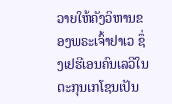ວາຍໃຫ້ຄັງວິຫານຂອງພຣະເຈົ້າຢາເວ ຊຶ່ງເຢຮີເອນຄົນເລວີໃນຕະກຸນເກໂຊນເປັນ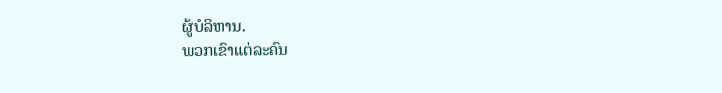ຜູ້ບໍລິຫານ.
ພວກເຂົາແຕ່ລະຄົນ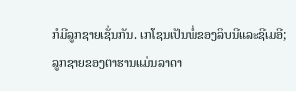ກໍມີລູກຊາຍເຊັ່ນກັນ. ເກໂຊນເປັນພໍ່ຂອງລິບນີແລະຊີເມອີ;
ລູກຊາຍຂອງຕາຮານແມ່ນລາດາ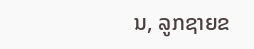ນ, ລູກຊາຍຂ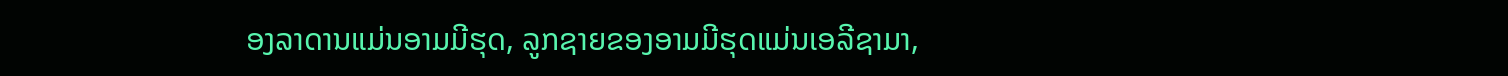ອງລາດານແມ່ນອາມມີຮຸດ, ລູກຊາຍຂອງອາມມີຮຸດແມ່ນເອລີຊາມາ,